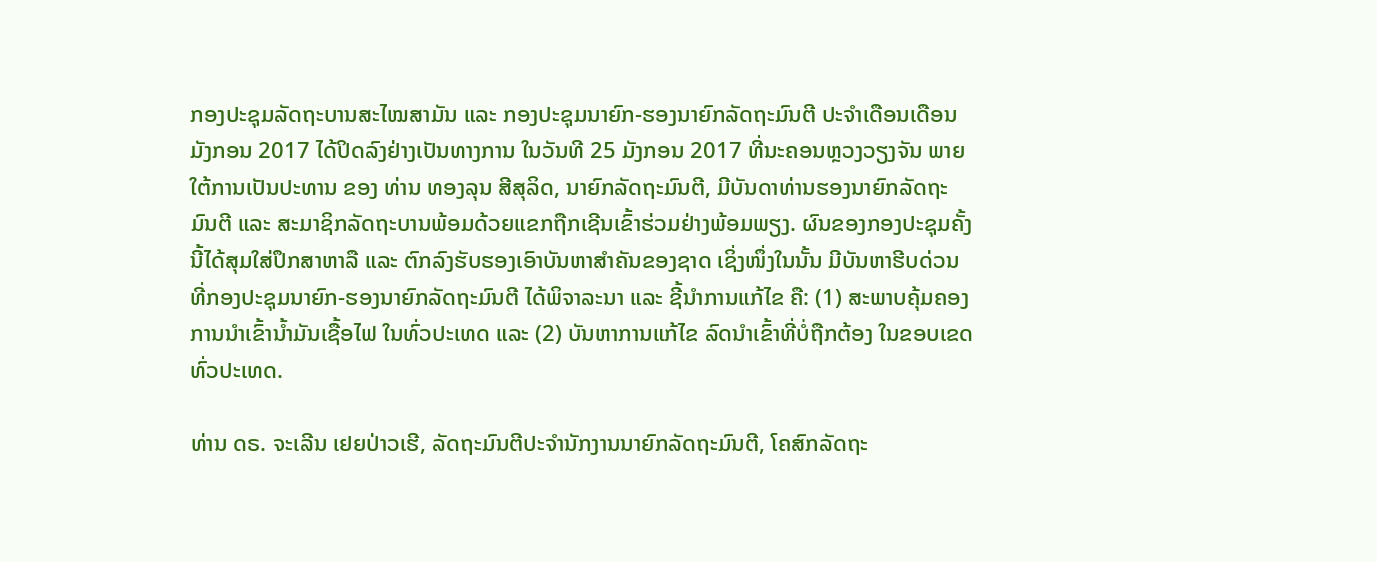ກອງປະຊຸມລັດຖະບານສະໄໝສາມັນ ແລະ ກອງປະຊຸມນາຍົກ-ຮອງນາຍົກລັດຖະມົນຕີ ປະຈຳເດືອນເດືອນມັງກອນ 2017 ໄດ້ປິດລົງຢ່າງເປັນທາງການ ໃນວັນທີ 25 ມັງກອນ 2017 ທີ່ນະຄອນຫຼວງວຽງຈັນ ພາຍໃຕ້ການເປັນປະທານ ຂອງ ທ່ານ ທອງລຸນ ສີສຸລິດ, ນາຍົກລັດຖະມົນຕີ, ມີບັນດາທ່ານຮອງນາຍົກລັດຖະມົນຕີ ແລະ ສະມາຊິກລັດຖະບານພ້ອມດ້ວຍແຂກຖືກເຊີນເຂົ້າຮ່ວມຢ່າງພ້ອມພຽງ. ຜົນຂອງກອງປະຊຸມຄັ້ງນີ້ໄດ້ສຸມໃສ່ປຶກສາຫາລື ແລະ ຕົກລົງຮັບຮອງເອົາບັນຫາສໍາຄັນຂອງຊາດ ເຊິ່ງໜຶ່ງໃນນັ້ນ ມີບັນຫາຮີບດ່ວນ ທີ່ກອງປະຊຸມນາຍົກ-ຮອງນາຍົກລັດຖະມົນຕີ ໄດ້ພິຈາລະນາ ແລະ ຊີ້ນຳການແກ້ໄຂ ຄື: (1) ສະພາບຄຸ້ມຄອງ ການນໍາເຂົ້ານໍ້າມັນເຊື້ອໄຟ ໃນທົ່ວປະເທດ ແລະ (2) ບັນຫາການແກ້ໄຂ ລົດນໍາເຂົ້າທີ່ບໍ່ຖືກຕ້ອງ ໃນຂອບເຂດທົ່ວປະເທດ.

ທ່ານ ດຣ. ຈະເລີນ ເຢຍປ່າວເຮີ, ລັດຖະມົນຕີປະຈຳນັກງານນາຍົກລັດຖະມົນຕີ, ໂຄສົກລັດຖະ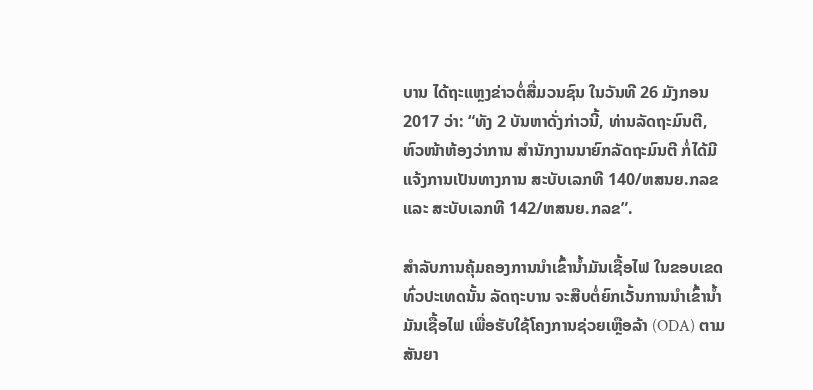ບານ ໄດ້ຖະແຫຼງຂ່າວຕໍ່ສື່ມວນຊົນ ໃນວັນທີ 26 ມັງກອນ 2017 ວ່າ: “ທັງ 2 ບັນຫາດັ່ງກ່າວນີ້, ທ່ານລັດຖະມົນຕີ, ຫົວໜ້າຫ້ອງວ່າການ ສໍານັກງານນາຍົກລັດຖະມົນຕີ ກໍ່ໄດ້ມີແຈ້ງການເປັນທາງການ ສະບັບເລກທີ 140/ຫສນຍ.ກລຂ ແລະ ສະບັບເລກທີ 142/ຫສນຍ.ກລຂ”.

ສຳລັບການຄຸ້ມຄອງການນຳເຂົ້ານໍ້າມັນເຊື້ອໄຟ ໃນຂອບເຂດທົ່ວປະເທດນັ້ນ ລັດຖະບານ ຈະສືບຕໍ່ຍົກເວັ້ນການນໍາເຂົ້ານໍ້າມັນເຊື້ອໄຟ ເພື່ອຮັບໃຊ້ໂຄງການຊ່ວຍເຫຼືອລ້າ (ODA) ຕາມສັນຍາ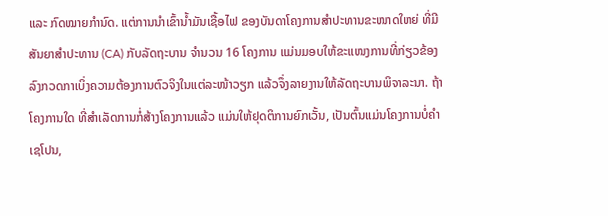ແລະ ກົດໝາຍກໍານົດ. ແຕ່ການນໍາເຂົ້ານໍ້າມັນເຊື້ອໄຟ ຂອງບັນດາໂຄງການສໍາປະທານຂະໜາດໃຫຍ່ ທີ່ມີສັນຍາສໍາປະທານ (CA) ກັບລັດຖະບານ ຈໍານວນ 16 ໂຄງການ ແມ່ນມອບໃຫ້ຂະແໜງການທີ່ກ່ຽວຂ້ອງລົງກວດກາເບິ່ງຄວາມຕ້ອງການຕົວຈິງໃນແຕ່ລະໜ້າວຽກ ແລ້ວຈຶ່ງລາຍງານໃຫ້ລັດຖະບານພິຈາລະນາ. ຖ້າໂຄງການໃດ ທີ່ສໍາເລັດການກໍ່ສ້າງໂຄງການແລ້ວ ແມ່ນໃຫ້ຢຸດຕິການຍົກເວັ້ນ, ເປັນຕົ້ນແມ່ນໂຄງການບໍ່ຄໍາເຊໂປນ,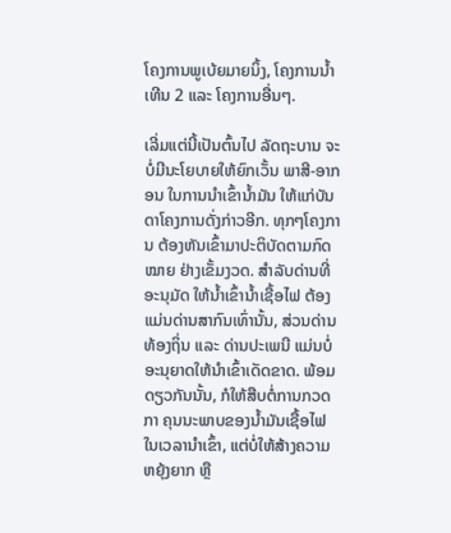ໂຄງການພູເບ້ຍມາຍນິ້ງ, ໂຄງການນໍ້າເທີນ 2 ແລະ ໂຄງການອື່ນໆ.

ເລີ່ມແຕ່ນີ້ເປັນຕົ້ນໄປ ລັດຖະບານ ຈະບໍ່ມີນະໂຍບາຍໃຫ້ຍົກເວັ້ນ ພາສີ-ອາກອນ ໃນການນໍາເຂົ້ານໍ້າມັນ ໃຫ້ແກ່ບັນດາໂຄງການດັ່ງກ່າວອີກ. ທຸກໆໂຄງການ ຕ້ອງຫັນເຂົ້າມາປະຕິບັດຕາມກົດໝາຍ ຢ່າງເຂັ້ມງວດ. ສໍາລັບດ່ານທີ່ອະນຸມັດ ໃຫ້ນໍ້າເຂົ້ານໍ້າເຊື້ອໄຟ ຕ້ອງແມ່ນດ່ານສາກົນເທົ່ານັ້ນ, ສ່ວນດ່ານທ້ອງຖິ່ນ ແລະ ດ່ານປະເພນີ ແມ່ນບໍ່ອະນຸຍາດໃຫ້ນໍາເຂົ້າເດັດຂາດ. ພ້ອມດຽວກັນນັ້ນ, ກໍໃຫ້ສືບຕໍ່ການກວດກາ ຄຸນນະພາບຂອງນໍ້າມັນເຊື້ອໄຟ ໃນເວລານໍາເຂົ້າ, ແຕ່ບໍ່ໃຫ້ສ້າງຄວາມຫຍຸ້ງຍາກ ຫຼື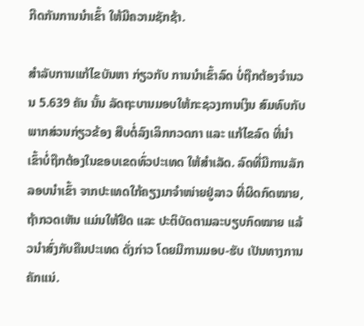ກີດກັນການນໍາເຂົ້າ ໃຫ້ມີຄວາມຊັກຊ້າ.

ສຳລັບການແກ້ໄຂບັນຫາ ກ່ຽວກັບ ການນໍາເຂົ້າລົດ ບໍ່ຖືກຕ້ອງຈຳນວນ 5.639 ຄັນ ນັ້ນ ລັດຖະບານມອບໃຫ້ກະຊວງການເງິນ ສົມທົບກັບພາກສ່ວນກ່ຽວຂ້ອງ ສືບຕໍ່ລົງເລິກກວດກາ ແລະ ແກ້ໄຂລົດ ທີ່ນໍາເຂົ້າບໍ່ຖືກຕ້ອງໃນຂອບເຂດທົ່ວປະເທດ ໃຫ້ສໍາເລັດ. ລົດທີ່ມີການລັກລອບນຳເຂົ້າ ຈາກປະເທດໃກ້ຄຽງມາຈໍາໜ່າຍຢູ່ລາວ ທີ່ຜິດກົດໝາຍ, ຖ້າກວດເຫັນ ແມ່ນໃຫ້ຢຶດ ແລະ ປະຕິບັດຕາມລະບຽບກົດໝາຍ ແລ້ວນໍາສົ່ງກັບຄືນປະເທດ ດັ່ງກ່າວ ໂດຍມີການມອບ-ຮັບ ເປັນທາງການຄັກແນ່.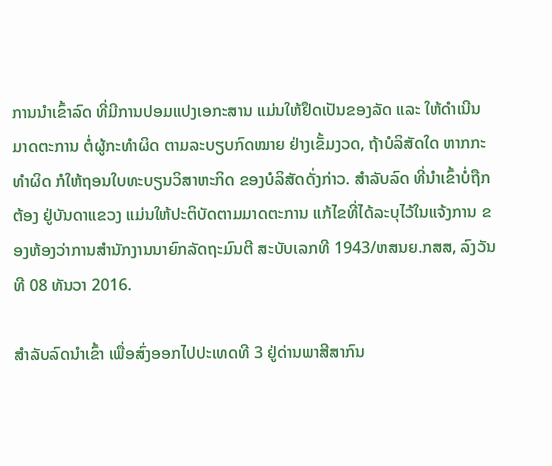ການນໍາເຂົ້າລົດ ທີ່ມີການປອມແປງເອກະສານ ແມ່ນໃຫ້ຢຶດເປັນຂອງລັດ ແລະ ໃຫ້ດໍາເນີນມາດຕະການ ຕໍ່ຜູ້ກະທໍາຜິດ ຕາມລະບຽບກົດໝາຍ ຢ່າງເຂັ້ມງວດ, ຖ້າບໍລິສັດໃດ ຫາກກະທໍາຜິດ ກໍໃຫ້ຖອນໃບທະບຽນວິສາຫະກິດ ຂອງບໍລິສັດດັ່ງກ່າວ. ສໍາລັບລົດ ທີ່ນໍາເຂົ້າບໍ່ຖືກຕ້ອງ ຢູ່ບັນດາແຂວງ ແມ່ນໃຫ້ປະຕິບັດຕາມມາດຕະການ ແກ້ໄຂທີ່ໄດ້ລະບຸໄວ້ໃນແຈ້ງການ ຂອງຫ້ອງວ່າການສໍານັກງານນາຍົກລັດຖະມົນຕີ ສະບັບເລກທີ 1943/ຫສນຍ.ກສສ, ລົງວັນທີ 08 ທັນວາ 2016.

ສໍາລັບລົດນໍາເຂົ້າ ເພື່ອສົ່ງອອກໄປປະເທດທີ 3 ຢູ່ດ່ານພາສີສາກົນ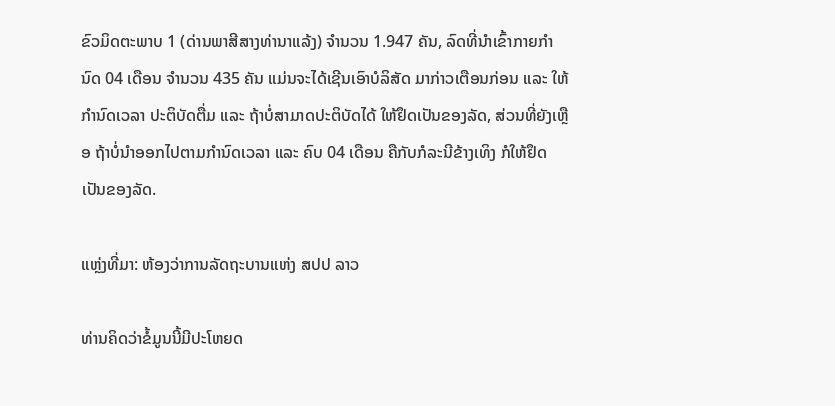ຂົວມິດຕະພາບ 1 (ດ່ານພາສີສາງທ່ານາແລ້ງ) ຈໍານວນ 1.947 ຄັນ, ລົດທີ່ນໍາເຂົ້າກາຍກໍານົດ 04 ເດືອນ ຈໍານວນ 435 ຄັນ ແມ່ນຈະໄດ້ເຊີນເອົາບໍລິສັດ ມາກ່າວເຕືອນກ່ອນ ແລະ ໃຫ້ກໍານົດເວລາ ປະຕິບັດຕື່ມ ແລະ ຖ້າບໍ່ສາມາດປະຕິບັດໄດ້ ໃຫ້ຢຶດເປັນຂອງລັດ, ສ່ວນທີ່ຍັງເຫຼືອ ຖ້າບໍ່ນໍາອອກໄປຕາມກໍານົດເວລາ ແລະ ຄົບ 04 ເດືອນ ຄືກັບກໍລະນີຂ້າງເທິງ ກໍໃຫ້ຢຶດເປັນຂອງລັດ.

ແຫຼ່ງທີ່ມາ: ຫ້ອງວ່າການລັດຖະບານແຫ່ງ ສປປ ລາວ

ທ່ານຄິດວ່າຂໍ້ມູນນີ້ມີປະໂຫຍດ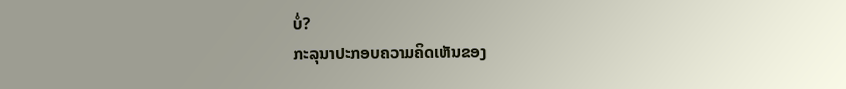ບໍ່?
ກະລຸນາປະກອບຄວາມຄິດເຫັນຂອງ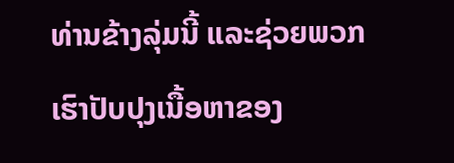ທ່ານຂ້າງລຸ່ມນີ້ ແລະຊ່ວຍພວກເຮົາປັບປຸງເນື້ອຫາຂອງ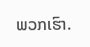ພວກເຮົາ.